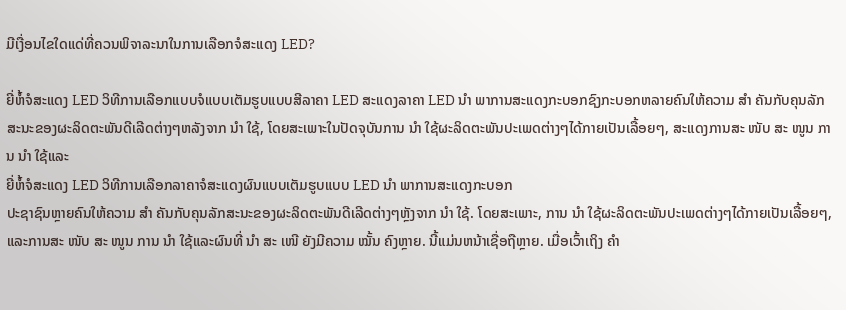ມີເງື່ອນໄຂໃດແດ່ທີ່ຄວນພິຈາລະນາໃນການເລືອກຈໍສະແດງ LED?

ຍີ່ຫໍ້ຈໍສະແດງ LED ວິທີການເລືອກແບບຈໍແບບເຕັມຮູບແບບສີລາຄາ LED ສະແດງລາຄາ LED ນຳ ພາການສະແດງກະບອກຊົງກະບອກຫລາຍຄົນໃຫ້ຄວາມ ສຳ ຄັນກັບຄຸນລັກສະນະຂອງຜະລິດຕະພັນດີເລີດຕ່າງໆຫລັງຈາກ ນຳ ໃຊ້, ໂດຍສະເພາະໃນປັດຈຸບັນການ ນຳ ໃຊ້ຜະລິດຕະພັນປະເພດຕ່າງໆໄດ້ກາຍເປັນເລື້ອຍໆ, ສະແດງການສະ ໜັບ ສະ ໜູນ ການ ນຳ ໃຊ້ແລະ
ຍີ່ຫໍ້ຈໍສະແດງ LED ວິທີການເລືອກລາຄາຈໍສະແດງຜົນແບບເຕັມຮູບແບບ LED ນຳ ພາການສະແດງກະບອກ
ປະຊາຊົນຫຼາຍຄົນໃຫ້ຄວາມ ສຳ ຄັນກັບຄຸນລັກສະນະຂອງຜະລິດຕະພັນດີເລີດຕ່າງໆຫຼັງຈາກ ນຳ ໃຊ້. ໂດຍສະເພາະ, ການ ນຳ ໃຊ້ຜະລິດຕະພັນປະເພດຕ່າງໆໄດ້ກາຍເປັນເລື້ອຍໆ, ແລະການສະ ໜັບ ສະ ໜູນ ການ ນຳ ໃຊ້ແລະຜົນທີ່ ນຳ ສະ ເໜີ ຍັງມີຄວາມ ໝັ້ນ ຄົງຫຼາຍ. ນີ້ແມ່ນຫນ້າເຊື່ອຖືຫຼາຍ. ເມື່ອເວົ້າເຖິງ ຄຳ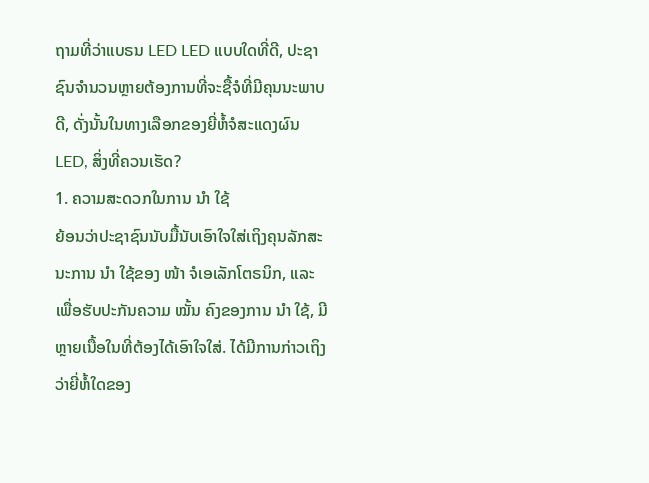ຖາມທີ່ວ່າແບຣນ LED LED ແບບໃດທີ່ດີ, ປະຊາຊົນຈໍານວນຫຼາຍຕ້ອງການທີ່ຈະຊື້ຈໍທີ່ມີຄຸນນະພາບດີ, ດັ່ງນັ້ນໃນທາງເລືອກຂອງຍີ່ຫໍ້ຈໍສະແດງຜົນ LED, ສິ່ງທີ່ຄວນເຮັດ?
1. ຄວາມສະດວກໃນການ ນຳ ໃຊ້
ຍ້ອນວ່າປະຊາຊົນນັບມື້ນັບເອົາໃຈໃສ່ເຖິງຄຸນລັກສະນະການ ນຳ ໃຊ້ຂອງ ໜ້າ ຈໍເອເລັກໂຕຣນິກ, ແລະເພື່ອຮັບປະກັນຄວາມ ໝັ້ນ ຄົງຂອງການ ນຳ ໃຊ້, ມີຫຼາຍເນື້ອໃນທີ່ຕ້ອງໄດ້ເອົາໃຈໃສ່. ໄດ້ມີການກ່າວເຖິງວ່າຍີ່ຫໍ້ໃດຂອງ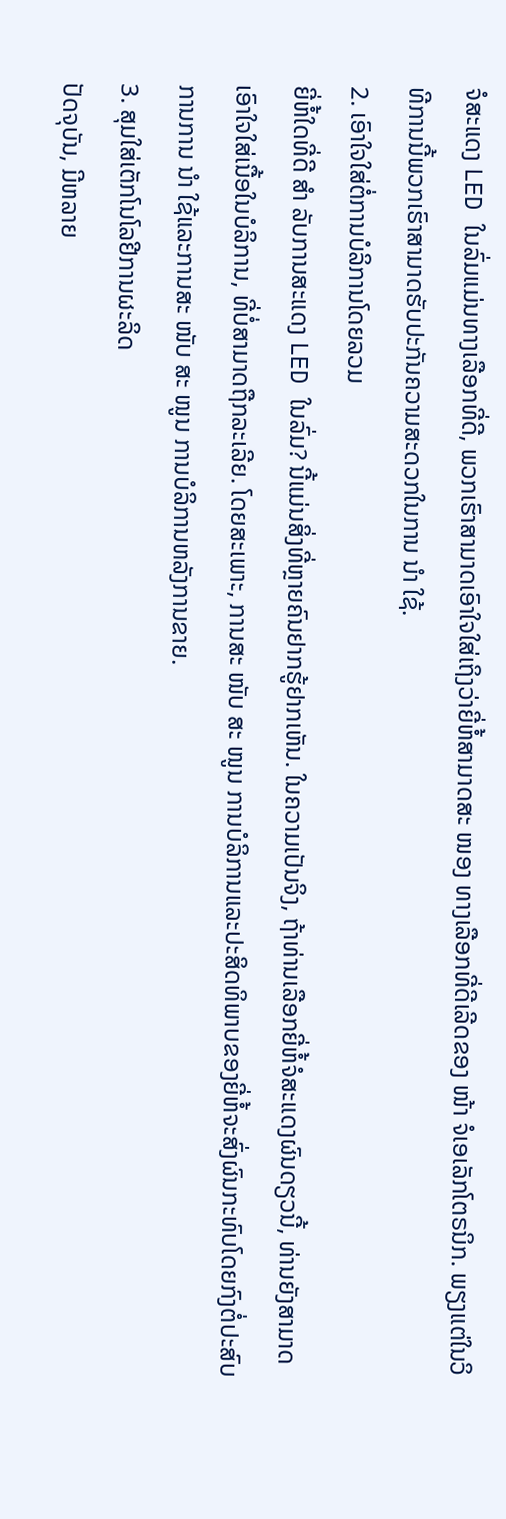ຈໍສະແດງ LED ໃນລົ່ມແມ່ນທາງເລືອກທີ່ດີ, ພວກເຮົາສາມາດເອົາໃຈໃສ່ເຖິງວ່າຍີ່ຫໍ້ສາມາດສະ ໜອງ ທາງເລືອກທີ່ດີເລີດຂອງ ໜ້າ ຈໍເອເລັກໂຕຣນິກ. ພຽງແຕ່ໃນວິທີການນີ້ພວກເຮົາສາມາດຮັບປະກັນຄວາມສະດວກໃນການ ນຳ ໃຊ້.
2. ເອົາໃຈໃສ່ຕໍ່ການບໍລິການໂດຍລວມ
ຍີ່ຫໍ້ໃດທີ່ດີ ສຳ ລັບການສະແດງ LED ໃນລົ່ມ? ນີ້ແມ່ນສິ່ງທີ່ຫຼາຍຄົນຢາກຮູ້ຢາກເຫັນ. ໃນຄວາມເປັນຈິງ, ຖ້າທ່ານເລືອກຍີ່ຫໍ້ຈໍສະແດງຜົນດຽວນີ້, ທ່ານຍັງສາມາດເອົາໃຈໃສ່ເນື້ອໃນບໍລິການ, ທີ່ບໍ່ສາມາດຖືກລະເລີຍ. ໂດຍສະເພາະ, ການສະ ໜັບ ສະ ໜູນ ການບໍລິການແລະປະສິດທິພາບຂອງຍີ່ຫໍ້ຈະສົ່ງຜົນກະທົບໂດຍກົງຕໍ່ປະສົບການການ ນຳ ໃຊ້ແລະການສະ ໜັບ ສະ ໜູນ ການບໍລິການຫລັງການຂາຍ.
3. ສຸມໃສ່ເຕັກໂນໂລຢີການຜະລິດ
ປັດຈຸບັນ, ມີຫລາຍ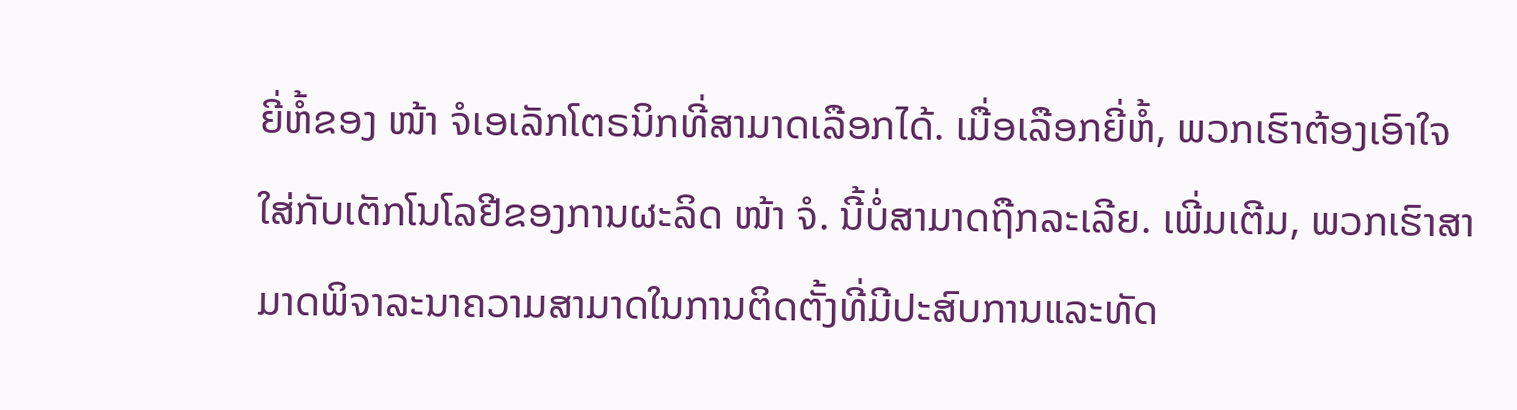ຍີ່ຫໍ້ຂອງ ໜ້າ ຈໍເອເລັກໂຕຣນິກທີ່ສາມາດເລືອກໄດ້. ເມື່ອເລືອກຍີ່ຫໍ້, ພວກເຮົາຕ້ອງເອົາໃຈໃສ່ກັບເຕັກໂນໂລຢີຂອງການຜະລິດ ໜ້າ ຈໍ. ນີ້ບໍ່ສາມາດຖືກລະເລີຍ. ເພີ່ມເຕີມ, ພວກເຮົາສາມາດພິຈາລະນາຄວາມສາມາດໃນການຕິດຕັ້ງທີ່ມີປະສົບການແລະທັດ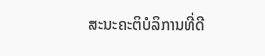ສະນະຄະຕິບໍລິການທີ່ດີ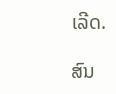ເລີດ.

ສົນ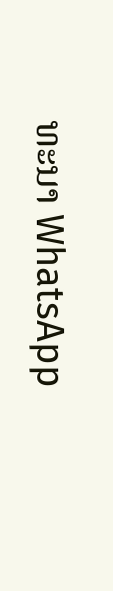ທະນາ WhatsApp